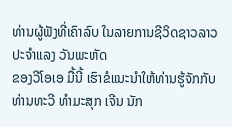ທ່ານຜູ້ຟັງທີ່ເຄົາລົບ ໃນລາຍການຊີວິດຊາວລາວ ປະຈຳແລງ ວັນພະຫັດ
ຂອງວີໂອເອ ມື້ນີ້ ເຮົາຂໍແນະນຳໃຫ້ທ່ານຮູ້ຈັກກັບ ທ່ານທະວີ ທຳມະສຸກ ເຈີນ ນັກ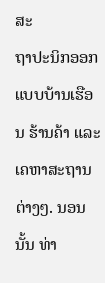ສະ
ຖາປະນິກອອກແບບບ້ານເຮືອນ ຮ້ານຄ້າ ແລະເຄຫາສະຖານຕ່າງໆ. ນອນນັ້ນ ທ່າ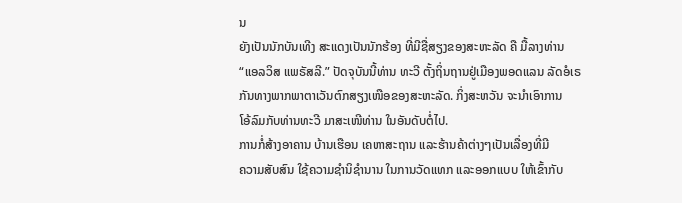ນ
ຍັງເປັນນັກບັນເທີງ ສະແດງເປັນນັກຮ້ອງ ທີ່ມີຊື່ສຽງຂອງສະຫະລັດ ຄື ມື້ລາງທ່ານ
“ແອລວິສ ແພຣັສລີ.” ປັດຈຸບັນນີ້ທ່ານ ທະວີ ຕັ້ງຖິ່ນຖານຢູ່ເມືອງພອດແລນ ລັດອໍເຣ
ກັນທາງພາກພາຕາເວັນຕົກສຽງເໜືອຂອງສະຫະລັດ. ກິ່ງສະຫວັນ ຈະນຳເອົາການ
ໂອ້ລົມກັບທ່ານທະວີ ມາສະເໜີທ່ານ ໃນອັນດັບຕໍ່ໄປ.
ການກໍ່ສ້າງອາຄານ ບ້ານເຮືອນ ເຄຫາສະຖານ ແລະຮ້ານຄ້າຕ່າງໆເປັນເລື່ອງທີ່ມີ
ຄວາມສັບສົນ ໃຊ້ຄວາມຊຳນິຊຳນານ ໃນການວັດແທກ ແລະອອກແບບ ໃຫ້ເຂົ້າກັບ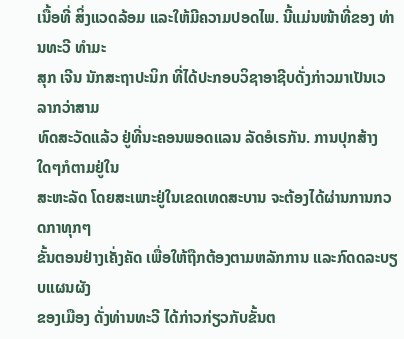ເນື້ອທີ່ ສິ່ງແວດລ້ອມ ແລະໃຫ້ມີຄວາມປອດໄພ. ນີ້ແມ່ນໜ້າທີ່ຂອງ ທ່ານທະວີ ທຳມະ
ສຸກ ເຈີນ ນັກສະຖາປະນິກ ທີ່ໄດ້ປະກອບວິຊາອາຊີບດັ່ງກ່າວມາເປັນເວລາກວ່າສາມ
ທົດສະວັດແລ້ວ ຢູ່ທີ່ນະຄອນພອດແລນ ລັດອໍເຣກັນ. ການປຸກສ້າງໃດໆກໍຕາມຢູ່ໃນ
ສະຫະລັດ ໂດຍສະເພາະຢູ່ໃນເຂດເທດສະບານ ຈະຕ້ອງໄດ້ຜ່ານການກວດກາທຸກໆ
ຂັ້ນຕອນຢ່າງເຄັ່ງຄັດ ເພື່ອໃຫ້ຖືກຕ້ອງຕາມຫລັກການ ແລະກົດດລະບຽບແຜນຜັງ
ຂອງເມືອງ ດັ່ງທ່ານທະວີ ໄດ້ກ່າວກ່ຽວກັບຂັ້ນຕ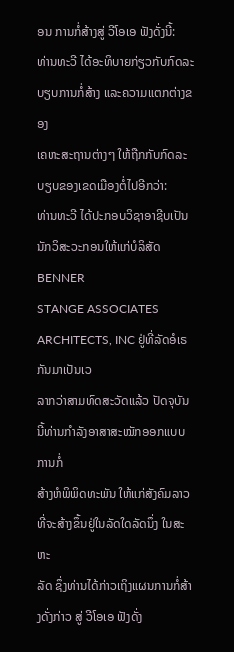ອນ ການກໍ່ສ້າງສູ່ ວີໂອເອ ຟັງດັ່ງນີ້:
ທ່ານທະວີ ໄດ້ອະທິບາຍກ່ຽວກັບກົດລະບຽບການກໍ່ສ້າງ ແລະຄວາມແຕກຕ່າງຂອງ
ເຄຫະສະຖານຕ່າງໆ ໃຫ້ຖືກກັບກົດລະບຽບຂອງເຂດເມືອງຕໍ່ໄປອີກວ່າ:
ທ່ານທະວີ ໄດ້ປະກອບວິຊາອາຊີບເປັນນັກວິສະວະກອນໃຫ້ແກ່ບໍລິສັດ BENNER
STANGE ASSOCIATES ARCHITECTS, INC ຢູ່ທີ່ລັດອໍເຣກັນມາເປັນເວ
ລາກວ່າສາມທົດສະວັດແລ້ວ ປັດຈຸບັນນີ້ທ່ານກຳລັງອາສາສະໝັກອອກແບບ ການກໍ່
ສ້າງຫໍພິພິດທະພັນ ໃຫ້ແກ່ສັງຄົມລາວ ທີ່ຈະສ້າງຂຶ້ນຢູ່ໃນລັດໃດລັດນຶ່ງ ໃນສະຫະ
ລັດ ຊຶ່ງທ່ານໄດ້ກ່າວເຖິງແຜນການກໍ່ສ້າງດັ່ງກ່າວ ສູ່ ວີໂອເອ ຟັງດັ່ງ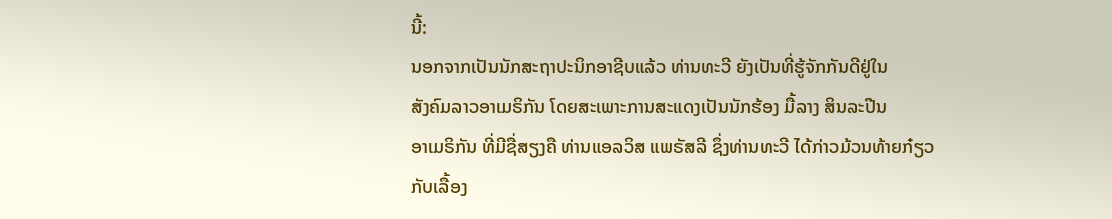ນີ້:
ນອກຈາກເປັນນັກສະຖາປະນິກອາຊີບແລ້ວ ທ່ານທະວີ ຍັງເປັນທີ່ຮູ້ຈັກກັນດີຢູ່ໃນ
ສັງຄົມລາວອາເມຣິກັນ ໂດຍສະເພາະການສະແດງເປັນນັກຮ້ອງ ມື້ລາງ ສິນລະປີນ
ອາເມຣິກັນ ທີ່ມີຊື່ສຽງຄື ທ່ານແອລວິສ ແພຣັສລີ ຊຶ່ງທ່ານທະວີ ໄດ້ກ່າວມ້ວນທ້າຍກ໋ຽວ
ກັບເລື້ອງ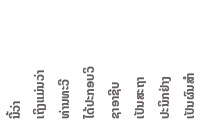ນີ້ວ່າ
ເຖິງແມ່ນວ່າທ່ານທະວີ ໄດ້ປະກອບວິຊາອາຊີບເປັນສະຖາປະນິກຢ່າງເປັນຜົນສຳ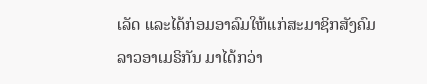ເລັດ ແລະໄດ້ກ່ອມອາລົມໃຫ້ແກ່ສະມາຊິກສັງຄົມລາວອາເມຣິກັນ ມາໄດ້ກວ່າ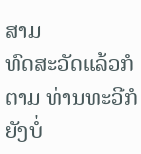ສາມ
ທົດສະວັດແລ້ວກໍຕາມ ທ່ານທະວີກໍຍັງບໍ່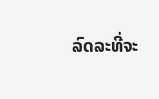ລົດລະທີ່ຈະ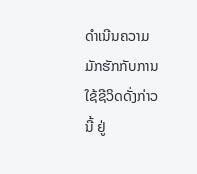ດຳເນີນຄວາມມັກຮັກກັບການ
ໃຊ້ຊີວິດດັ່ງກ່າວນີ້ ຢູ່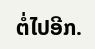ຕໍ່ໄປອີກ.